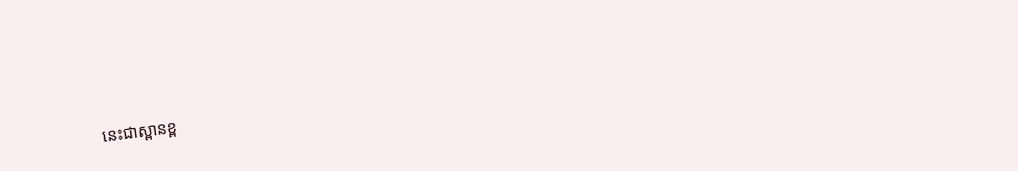នេះជាស្ពានខ្ព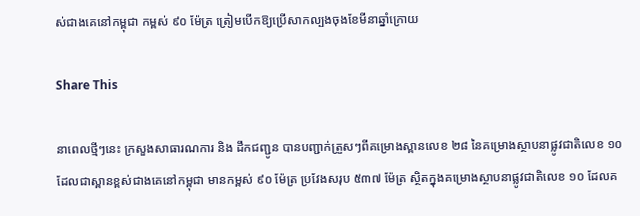ស់ជាងគេនៅកម្ពុជា កម្ពស់ ៩០ ម៉ែត្រ ត្រៀមបើកឱ្យប្រើសាកល្បងចុងខែមីនាឆ្នាំក្រោយ

Share This

នាពេលថ្មីៗនេះ ក្រសួងសាធារណការ និង ដឹកជញ្ជូន បានបញ្ជាក់ត្រួសៗពីគម្រោងស្ពានលេខ ២៨ នៃគម្រោងស្ថាបនាផ្លូវជាតិលេខ ១០ ដែលជាស្ពានខ្ពស់ជាងគេនៅកម្ពុជា មានកម្ពស់ ៩០ ម៉ែត្រ ប្រវែងសរុប ៥៣៧ ម៉ែត្រ ស្ថិតក្នុងគម្រោងស្ថាបនាផ្លូវជាតិលេខ ១០ ដែលគ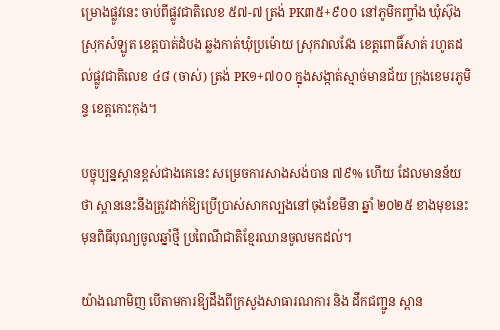ម្រោងផ្លូវនេះ ចាប់ពីផ្លូវជាតិលេខ ៥៧-៧ ត្រង់ PK៣៥+៩០០ នៅភូមិកញ្ចាំង ឃុំស៊ុង ស្រុកសំឡូត ខេត្តបាត់ដំបង ឆ្លងកាត់ឃុំប្រម៉ោយ ស្រុកវាលវែង ខេត្តពោធិ៍សាត់ រហូតដល់ផ្លូវជាតិលេខ ៤៨ (ចាស់) ត្រង់ PK១+៧០០ ក្នុងសង្កាត់ស្មាច់មានជ័យ ក្រុងខេមរភូមិន្ទ ខេត្តកោះកុង។

បច្ចុប្បន្នស្ពានខ្ពស់ជាងគេនេះ សម្រេចការសាងសង់បាន ៧៩% ហើយ ដែលមានន័យថា ស្ពាននេះនឹងត្រូវដាក់ឱ្យប្រើប្រាស់សាកល្បងនៅចុងខែមីនា ឆ្នាំ ២០២៥ ខាងមុខនេះ មុនពិធីបុណ្យចូលឆ្នាំថ្មី ប្រពៃណីជាតិខ្មែរឈានចូលមកដល់។

យ៉ាងណាមិញ បើតាមការឱ្យដឹងពីក្រសួងសាធារណការ និង ដឹកជញ្ជូន ស្ពាន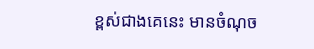ខ្ពស់ជាងគេនេះ មានចំណុច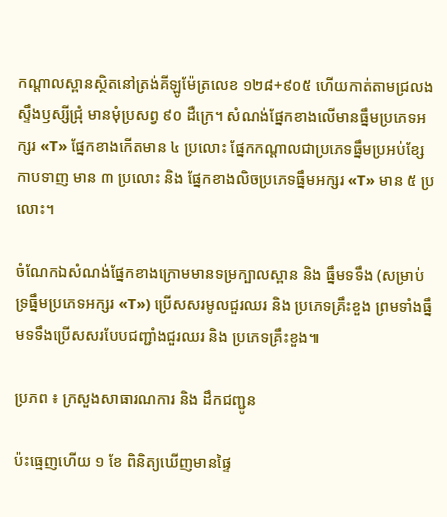កណ្តាលស្ពានស្ថិតនៅត្រង់គីឡូម៉ែត្រលេខ ១២៨+៩០៥ ហើយកាត់តាមជ្រលងស្ទឹងឫស្សីជ្រុំ មានមុំប្រសព្វ ៩០ ដឺក្រេ។ សំណង់ផ្នែកខាងលើមានធ្នឹមប្រភេទអក្សរ «T» ផ្នែកខាងកើតមាន ៤ ប្រលោះ ផ្នែកកណ្តាលជាប្រភេទធ្នឹមប្រអប់ខ្សែកាបទាញ មាន ៣ ប្រលោះ និង ផ្នែកខាងលិចប្រភេទធ្នឹមអក្សរ «T» មាន ៥ ប្រលោះ។

ចំណែកឯសំណង់ផ្នែកខាងក្រោមមានទម្រក្បាលស្ពាន និង ធ្នឹមទទឹង (សម្រាប់ទ្រធ្នឹមប្រភេទអក្សរ «T») ប្រើសសរមូលជួរឈរ និង ប្រភេទគ្រឹះខួង ព្រមទាំងធ្នឹមទទឹងប្រើសសរបែបជញ្ជាំងជួរឈរ និង ប្រភេទគ្រឹះខួង៕

ប្រភព ៖ ក្រសួងសាធារណការ និង ដឹកជញ្ជូន

ប៉ះធ្មេញហើយ ១ ខែ ពិនិត្យឃើញមានផ្ទៃ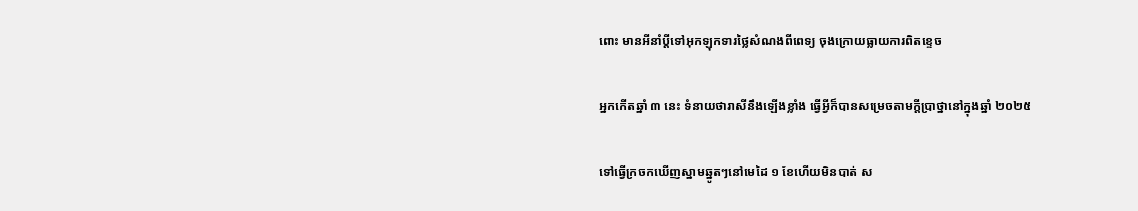ពោះ មានអីនាំប្ដីទៅអុកឡុកទារថ្លៃសំណងពីពេទ្យ ចុងក្រោយធ្លាយការពិតខ្ទេច

អ្នកកើតឆ្នាំ ៣ នេះ ទំនាយថារាសីនឹងឡើងខ្លាំង ធ្វើអ្វីក៏បានសម្រេចតាមក្ដីប្រាថ្នានៅក្នុងឆ្នាំ ២០២៥

ទៅធ្វើក្រចកឃើញស្នាមឆ្នូតៗនៅមេដៃ ១ ខែហើយមិនបាត់ ស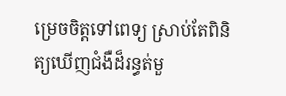ម្រេចចិត្តទៅពេទ្យ ស្រាប់តែពិនិត្យឃើញជំងឺដ៏រន្ធត់មួ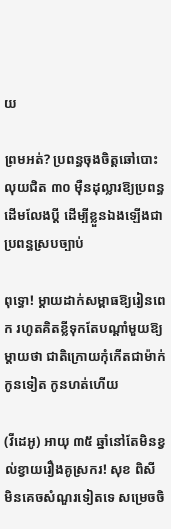យ

ព្រមអត់? ប្រពន្ធចុងចិត្តឆៅបោះលុយជិត ៣០ ម៉ឺនដុល្លារឱ្យប្រពន្ធដើមលែងប្តី ដើម្បីខ្លួនឯងឡើងជាប្រពន្ធស្របច្បាប់

ពុទ្ធោ! ម្ដាយដាក់សម្ពាធឱ្យរៀនពេក រហូតគិតខ្លីទុកតែបណ្ដាំមួយឱ្យម្តាយថា ជាតិក្រោយកុំកើតជាម៉ាក់កូនទៀត កូនហត់ហើយ

(វីដេអូ) អាយុ ៣៥ ឆ្នាំនៅតែមិនខ្វល់ខ្វាយរឿងគូស្រករ! សុខ ពិសី មិនគេចសំណួរទៀតទេ សម្រេចចិ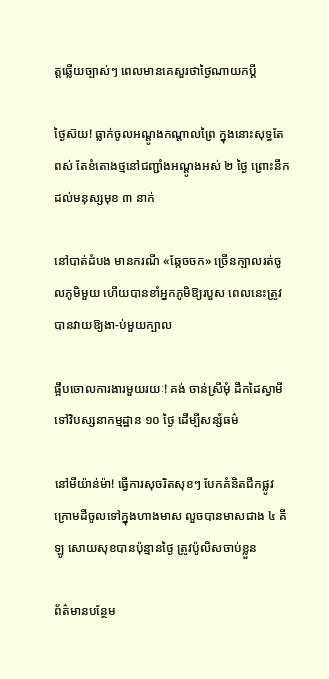ត្តឆ្លើយច្បាស់ៗ ពេលមានគេសួរថាថ្ងៃណាយកប្ដី

ថ្ងៃស៊យ! ធ្លាក់ចូលអណ្តូងកណ្តាលព្រៃ ក្នុងនោះសុទ្ធតែពស់ តែខំតោងថ្មនៅជញ្ជាំងអណ្តូងអស់ ២ ថ្ងៃ ព្រោះនឹកដល់មនុស្សមុខ ៣ នាក់

នៅបាត់ដំបង មានករណី «ឆ្កែចចក» ច្រើនក្បាលរត់ចូលភូមិមួយ ហើយបានខាំអ្នកភូមិឱ្យរបួស ពេលនេះត្រូវបានវាយឱ្យងា-ប់មួយក្បាល

ផ្អឹបចោលការងារមួយរយៈ! គង់ ចាន់ស្រីមុំ ដឹកដៃស្វាមីទៅវិបស្សនាកម្មដ្ឋាន ១០ ថ្ងៃ ដើម្បីសន្សំធម៌

នៅមីយ៉ាន់ម៉ា! ធ្វើការសុចរិតសុខៗ បែកគំនិតជីកផ្លូវក្រោមដីចូលទៅក្នុងហាងមាស លួចបានមាសជាង ៤ គីឡូ សោយសុខបានប៉ុន្មានថ្ងៃ ត្រូវប៉ូលិសចាប់ខ្លួន

ព័ត៌មានបន្ថែម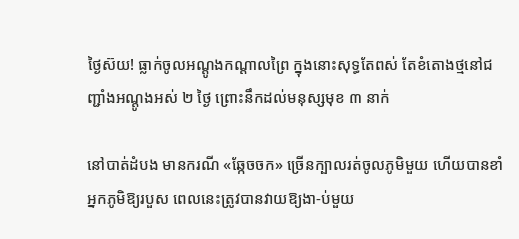ថ្ងៃស៊យ! ធ្លាក់ចូលអណ្តូងកណ្តាលព្រៃ ក្នុងនោះសុទ្ធតែពស់ តែខំតោងថ្មនៅជញ្ជាំងអណ្តូងអស់ ២ ថ្ងៃ ព្រោះនឹកដល់មនុស្សមុខ ៣ នាក់

នៅបាត់ដំបង មានករណី «ឆ្កែចចក» ច្រើនក្បាលរត់ចូលភូមិមួយ ហើយបានខាំអ្នកភូមិឱ្យរបួស ពេលនេះត្រូវបានវាយឱ្យងា-ប់មួយ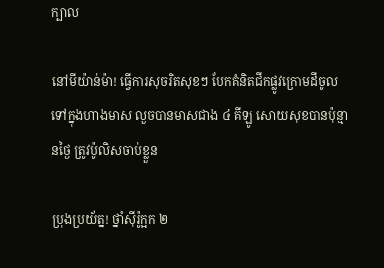ក្បាល

នៅមីយ៉ាន់ម៉ា! ធ្វើការសុចរិតសុខៗ បែកគំនិតជីកផ្លូវក្រោមដីចូលទៅក្នុងហាងមាស លួចបានមាសជាង ៤ គីឡូ សោយសុខបានប៉ុន្មានថ្ងៃ ត្រូវប៉ូលិសចាប់ខ្លួន

ប្រុងប្រយ័ត្ន! ថ្នាំស៊ីរ៉ូក្អក ២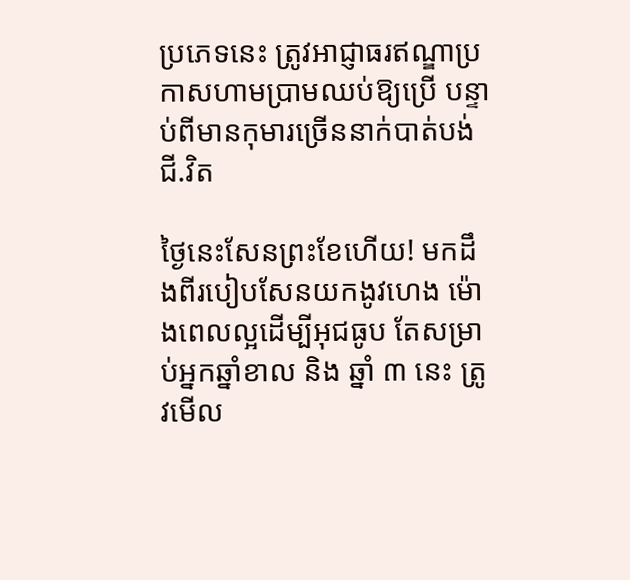ប្រភេទនេះ ត្រូវអាជ្ញាធរឥណ្ឌាប្រកាសហាមប្រាមឈប់ឱ្យប្រើ បន្ទាប់ពីមានកុមារច្រើននាក់បាត់បង់ជី.វិត

ថ្ងៃនេះសែនព្រះខែហើយ! មកដឹងពីរបៀបសែនយកងូវហេង ម៉ោងពេលល្អដើម្បីអុជធូប តែសម្រាប់អ្នកឆ្នាំខាល និង ឆ្នាំ ៣ នេះ ត្រូវមើល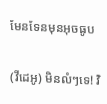មែនទែនមុនអុចធូប

(វីដេអូ) មិនលំៗទេ! វិ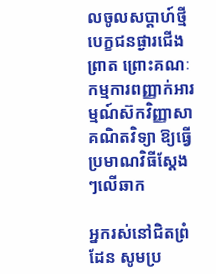លចូលសប្តាហ៍ថ្មី បេក្ខជនផ្ងារជើងព្រាត ព្រោះគណៈកម្មការពញ្ញាក់អារម្មណ៍ស៊កវិញ្ញាសាគណិតវិទ្យា ឱ្យធ្វើប្រមាណវិធីស្តែងៗលើឆាក

អ្នករស់នៅជិតព្រំដែន សូមប្រ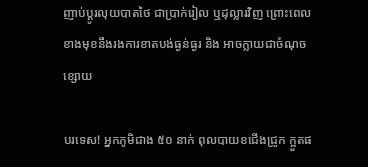ញាប់ប្ដូរលុយបាតថៃ ជាប្រាក់រៀល ឬដុល្លារវិញ ព្រោះពេលខាងមុខនឹងរងការខាតបង់ធ្ងន់ធ្ងរ និង អាចក្លាយជាចំណុចខ្សោយ

បរទេស! អ្នកភូមិជាង ៥០ នាក់ ពុលបាយខជើងជ្រូក ក្អួតផ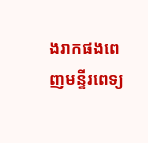ងរាកផងពេញមន្ទីរពេទ្យ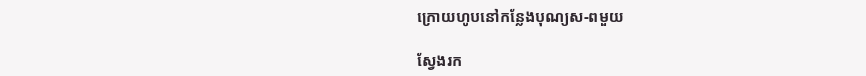ក្រោយហូបនៅកន្លែងបុណ្យស-ពមួយ

ស្វែងរក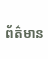ព័ត៌មាន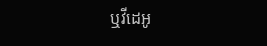ឬវីដេអូ